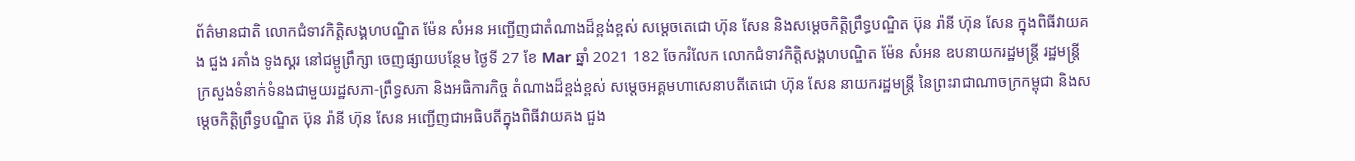ព័ត៌មានជាតិ លោកជំទាវកិត្តិសង្គហបណ្ឌិត ម៉ែន សំអន អញ្ជើញជាតំណាងដ៏ខ្ពង់ខ្ពស់ សម្តេចតេជោ ហ៊ុន សែន និងសម្តេចកិត្តិព្រឹទ្ធបណ្ឌិត ប៊ុន រ៉ានី ហ៊ុន សែន ក្នុងពិធីវាយគង ជួង រគាំង ទូងស្គរ នៅជម្ពូព្រឹក្សា ចេញផ្សាយបន្ថែម ថ្ងៃទី 27 ខែ Mar ឆ្នាំ 2021 182 ចែករំលែក លោកជំទាវកិត្តិសង្គហបណ្ឌិត ម៉ែន សំអន ឧបនាយករដ្ឋមន្រ្តី រដ្ឋមន្រ្តីក្រសួងទំនាក់ទំនងជាមួយរដ្ឋសភា-ព្រឹទ្ធសភា និងអធិការកិច្ច តំណាងដ៏ខ្ពង់ខ្ពស់ សម្តេចអគ្គមហាសេនាបតីតេជោ ហ៊ុន សែន នាយករដ្ឋមន្រ្តី នៃព្រះរាជាណាចក្រកម្ពុជា និងសម្តេចកិត្តិព្រឹទ្ធបណ្ឌិត ប៊ុន រ៉ានី ហ៊ុន សែន អញ្ជើញជាអធិបតីក្នុងពិធីវាយគង ជួង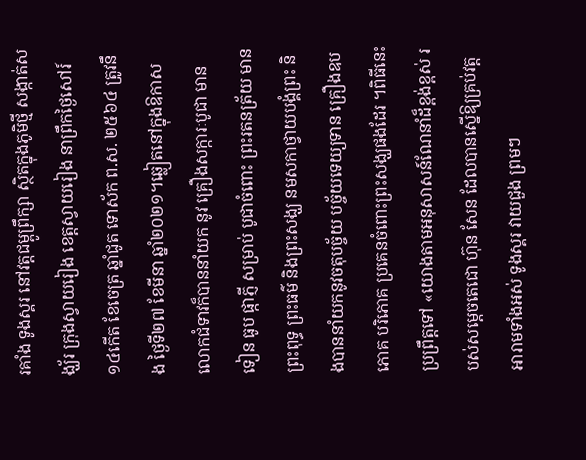រគាំង ទូងស្គរ នៅវត្តជម្ពូព្រឹក្សា ស្ថិតក្នុងភូមិថ្មី សង្កាត់សង្ឃ័រ ក្រុងស្វាយរៀង ខេត្តស្វាយរៀង នាព្រឹកថ្ងៃសៅរ៍ ១៤កើត ខែចេត្រ ឆ្នាំជូត ទោស័ក ព.ស. ២៥៦៤ ត្រូវនឹង ថ្ងៃទី២៧ ខែមីនា ឆ្នាំ២០២១។ឆ្លៀតនៅក្នុងឱកាស លោកជំទាវក៏បាននាំយក នូវ គ្រឿងសក្ការៈបូជា មានទៀន ធូប ផ្កាភ្ញី សម្រាប់ បូជាចំពោះ ព្រះរតនត្រ័យ មានព្រះពុទ្ធ ព្រះធម៌ និងព្រះសង្ឃ នមសកាថ្វាយបង្គំព្រះ និងបាននាំយកនូវចតុបច្ច័យ បច្ច័យទេយ្យទាន គ្រឿងឧបភោគ បរិភោគ ប្រគេនចំពោះព្រះសង្ឃផងដែរ ។ពិធីនេះប្រព្រឹត្តទៅ «យោងតាមអនុសាសន៍ណែនាំដ៏ខ្ពង់ខ្ពស់ របស់សម្ដេចតេជោ ហ៊ុន សែន ដែលបានស្នើឱ្យគ្រប់វត្តអារាមទាំងអស់ ទូងស្គរ វាយជួង ព្រមៗ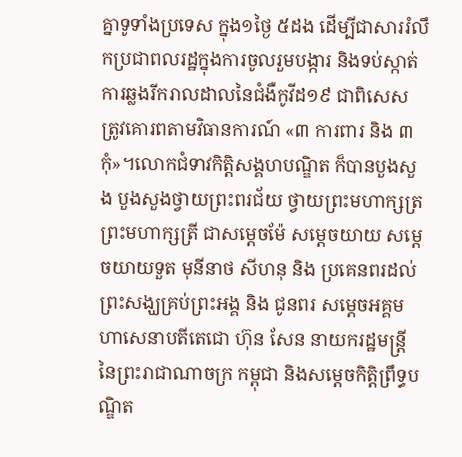គ្នាទូទាំងប្រទេស ក្នុង១ថ្ងៃ ៥ដង ដើម្បីជាសាររំលឹកប្រជាពលរដ្ឋក្នុងការចូលរួមបង្ការ និងទប់ស្កាត់ការឆ្លងរីករាលដាលនៃជំងឺកូវីដ១៩ ជាពិសេស ត្រូវគោរពតាមវិធានការណ៍ «៣ ការពារ និង ៣កុំ»។លោកជំទាវកិត្តិសង្គហបណ្ឌិត ក៏បានបួងសួង បួងសួងថ្វាយព្រះពរជ័យ ថ្វាយព្រះមហាក្សត្រ ព្រះមហាក្សត្រី ជាសម្តេចម៉ែ សម្តេចយាយ សម្តេចយាយទួត មុនីនាថ សីហនុ និង ប្រគេនពរដល់ព្រះសង្ឃគ្រប់ព្រះអង្គ និង ជូនពរ សម្តេចអគ្គមហាសេនាបតីតេជោ ហ៊ុន សែន នាយករដ្ឋមន្រ្តី នៃព្រះរាជាណាចក្រ កម្ពុជា និងសម្តេចកិត្តិព្រឹទ្ធបណ្ឌិត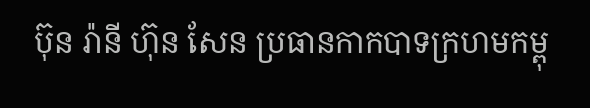ប៊ុន រ៉ានី ហ៊ុន សែន ប្រធានកាកបាទក្រហមកម្ពុ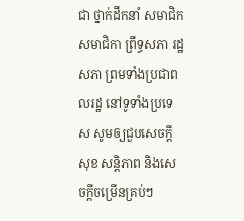ជា ថ្នាក់ដឹកនាំ សមាជិក សមាជិកា ព្រឹទ្ធសភា រដ្ឋសភា ព្រមទាំងប្រជាពលរដ្ឋ នៅទូទាំងប្រទេស សូមឲ្យជួបសេចក្តីសុខ សន្តិភាព និងសេចក្តីចម្រើនគ្រប់ៗ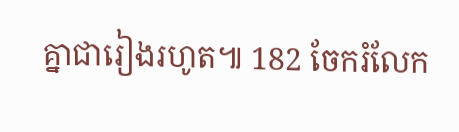គ្នាជារៀងរហូត៕ 182 ចែករំលែក